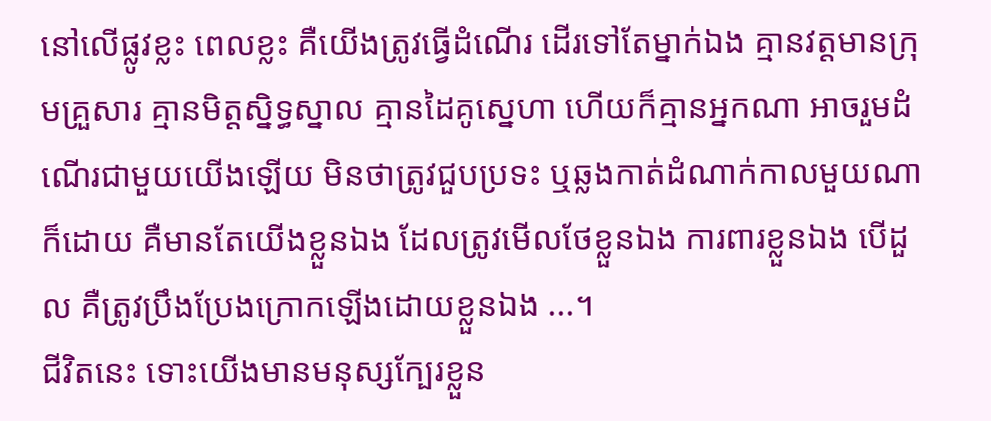នៅលើផ្លូវខ្លះ ពេលខ្លះ គឺយើងត្រូវធ្វើដំណើរ ដើរទៅតែម្នាក់ឯង គ្មានវត្តមានក្រុមគ្រួសារ គ្មានមិត្តស្និទ្ធស្នាល គ្មានដៃគូស្នេហា ហើយក៏គ្មានអ្នកណា អាចរួមដំណើរជាមួយយើងឡើយ មិនថាត្រូវជួបប្រទះ ឬឆ្លងកាត់ដំណាក់កាលមួយណាក៏ដោយ គឺមានតែយើងខ្លួនឯង ដែលត្រូវមើលថែខ្លួនឯង ការពារខ្លួនឯង បើដួល គឺត្រូវប្រឹងប្រែងក្រោកឡើងដោយខ្លួនឯង ...។
ជីវិតនេះ ទោះយើងមានមនុស្សក្បែរខ្លួន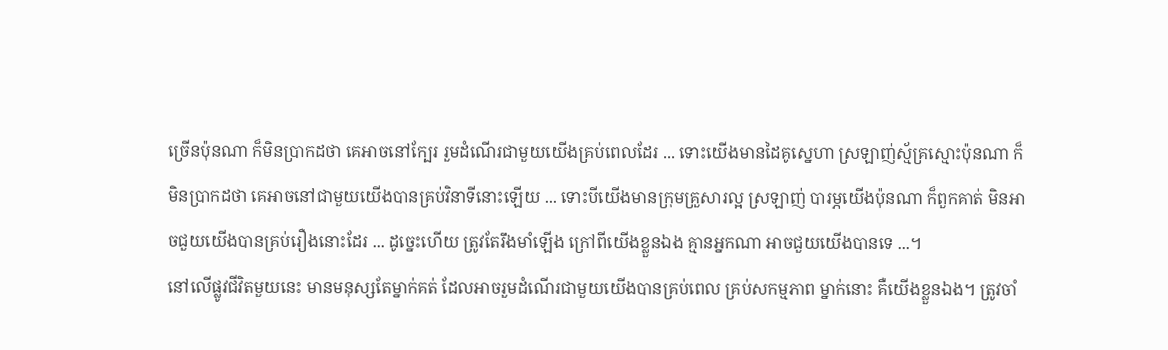ច្រើនប៉ុនណា ក៏មិនប្រាកដថា គេអាចនៅក្បែរ រួមដំណើរជាមួយយើងគ្រប់ពេលដែរ ... ទោះយើងមានដៃគូស្នេហា ស្រឡាញ់ស្ម័គ្រស្មោះប៉ុនណា ក៏មិនប្រាកដថា គេអាចនៅជាមួយយើងបានគ្រប់វិនាទីនោះឡើយ ... ទោះបីយើងមានក្រុមគ្រួសារល្អ ស្រឡាញ់ បារម្ភយើងប៉ុនណា ក៏ពួកគាត់ មិនអាចជួយយើងបានគ្រប់រឿងនោះដែរ ... ដូច្នេះហើយ ត្រូវតែរឹងមាំឡើង ក្រៅពីយើងខ្លួនឯង គ្មានអ្នកណា អាចជួយយើងបានទេ ...។
នៅលើផ្លូវជីវិតមួយនេះ មានមនុស្សតែម្នាក់គត់ ដែលអាចរួមដំណើរជាមួយយើងបានគ្រប់ពេល គ្រប់សកម្មភាព ម្នាក់នោះ គឺយើងខ្លួនឯង។ ត្រូវចាំ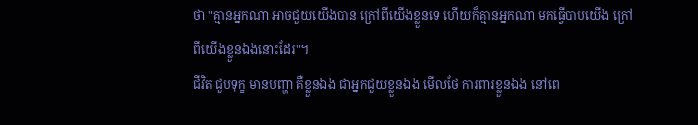ថា "គ្មានអ្នកណា អាចជួយយើងបាន ក្រៅពីយើងខ្លួនទេ ហើយក៏គ្មានអ្នកណា មកធ្វើបាបយើង ក្រៅពីយើងខ្លួនឯងនោះដែរ"។
ជីវិត ជួបទុក្ខ មានបញ្ហា គឺខ្លួនឯង ជាអ្នកជួយខ្លួនឯង មើលថែ ការពារខ្លួនឯង នៅពេ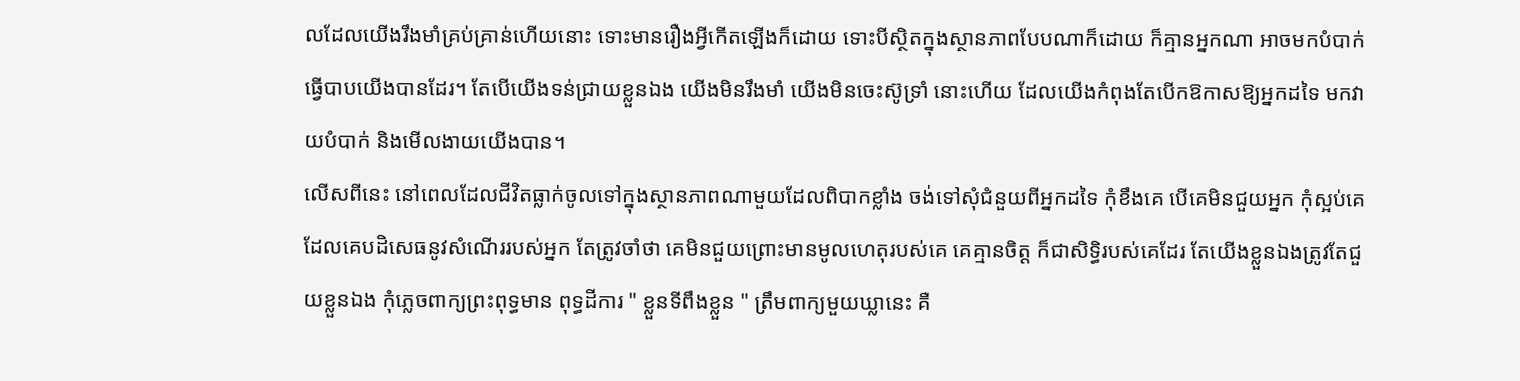លដែលយើងរឹងមាំគ្រប់គ្រាន់ហើយនោះ ទោះមានរឿងអ្វីកើតឡើងក៏ដោយ ទោះបីស្ថិតក្នុងស្ថានភាពបែបណាក៏ដោយ ក៏គ្មានអ្នកណា អាចមកបំបាក់ ធ្វើបាបយើងបានដែរ។ តែបើយើងទន់ជ្រាយខ្លួនឯង យើងមិនរឹងមាំ យើងមិនចេះស៊ូទ្រាំ នោះហើយ ដែលយើងកំពុងតែបើកឱកាសឱ្យអ្នកដទៃ មកវាយបំបាក់ និងមើលងាយយើងបាន។
លើសពីនេះ នៅពេលដែលជីវិតធ្លាក់ចូលទៅក្នុងស្ថានភាពណាមួយដែលពិបាកខ្លាំង ចង់ទៅសុំជំនួយពីអ្នកដទៃ កុំខឹងគេ បើគេមិនជួយអ្នក កុំស្អប់គេ ដែលគេបដិសេធនូវសំណើររបស់អ្នក តែត្រូវចាំថា គេមិនជួយព្រោះមានមូលហេតុរបស់គេ គេគ្មានចិត្ត ក៏ជាសិទ្ធិរបស់គេដែរ តែយើងខ្លួនឯងត្រូវតែជួយខ្លួនឯង កុំភ្លេចពាក្យព្រះពុទ្ធមាន ពុទ្ធដីការ " ខ្លួនទីពឹងខ្លួន " ត្រឹមពាក្យមួយឃ្លានេះ គឺ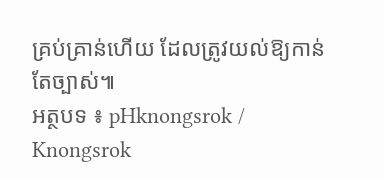គ្រប់គ្រាន់ហើយ ដែលត្រូវយល់ឱ្យកាន់តែច្បាស់៕
អត្ថបទ ៖ pHknongsrok / Knongsrok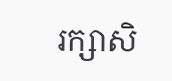រក្សាសិ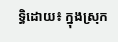ទ្ធិដោយ៖ ក្នុងស្រុក